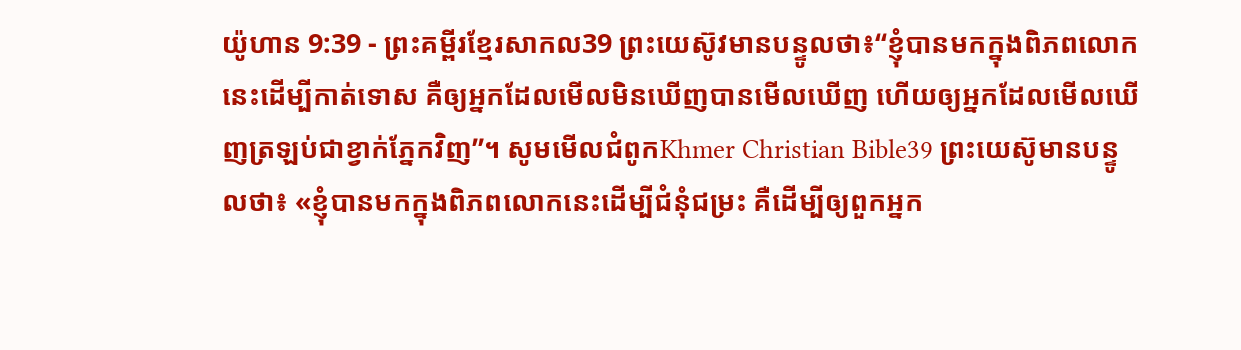យ៉ូហាន 9:39 - ព្រះគម្ពីរខ្មែរសាកល39 ព្រះយេស៊ូវមានបន្ទូលថា៖“ខ្ញុំបានមកក្នុងពិភពលោកនេះដើម្បីកាត់ទោស គឺឲ្យអ្នកដែលមើលមិនឃើញបានមើលឃើញ ហើយឲ្យអ្នកដែលមើលឃើញត្រឡប់ជាខ្វាក់ភ្នែកវិញ”។ សូមមើលជំពូកKhmer Christian Bible39 ព្រះយេស៊ូមានបន្ទូលថា៖ «ខ្ញុំបានមកក្នុងពិភពលោកនេះដើម្បីជំនុំជម្រះ គឺដើម្បីឲ្យពួកអ្នក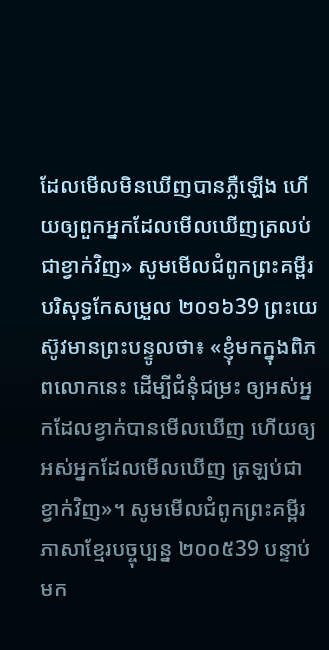ដែលមើលមិនឃើញបានភ្លឺឡើង ហើយឲ្យពួកអ្នកដែលមើលឃើញត្រលប់ជាខ្វាក់វិញ» សូមមើលជំពូកព្រះគម្ពីរបរិសុទ្ធកែសម្រួល ២០១៦39 ព្រះយេស៊ូវមានព្រះបន្ទូលថា៖ «ខ្ញុំមកក្នុងពិភពលោកនេះ ដើម្បីជំនុំជម្រះ ឲ្យអស់អ្នកដែលខ្វាក់បានមើលឃើញ ហើយឲ្យអស់អ្នកដែលមើលឃើញ ត្រឡប់ជាខ្វាក់វិញ»។ សូមមើលជំពូកព្រះគម្ពីរភាសាខ្មែរបច្ចុប្បន្ន ២០០៥39 បន្ទាប់មក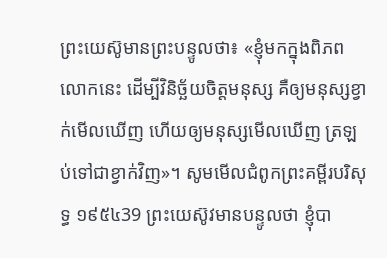ព្រះយេស៊ូមានព្រះបន្ទូលថា៖ «ខ្ញុំមកក្នុងពិភពលោកនេះ ដើម្បីវិនិច្ឆ័យចិត្តមនុស្ស គឺឲ្យមនុស្សខ្វាក់មើលឃើញ ហើយឲ្យមនុស្សមើលឃើញ ត្រឡប់ទៅជាខ្វាក់វិញ»។ សូមមើលជំពូកព្រះគម្ពីរបរិសុទ្ធ ១៩៥៤39 ព្រះយេស៊ូវមានបន្ទូលថា ខ្ញុំបា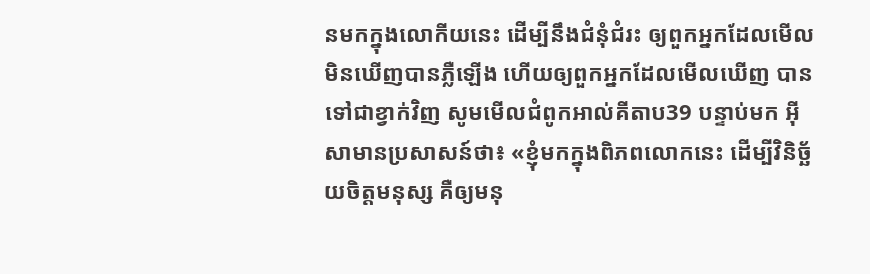នមកក្នុងលោកីយនេះ ដើម្បីនឹងជំនុំជំរះ ឲ្យពួកអ្នកដែលមើលមិនឃើញបានភ្លឺឡើង ហើយឲ្យពួកអ្នកដែលមើលឃើញ បានទៅជាខ្វាក់វិញ សូមមើលជំពូកអាល់គីតាប39 បន្ទាប់មក អ៊ីសាមានប្រសាសន៍ថា៖ «ខ្ញុំមកក្នុងពិភពលោកនេះ ដើម្បីវិនិច្ឆ័យចិត្ដមនុស្ស គឺឲ្យមនុ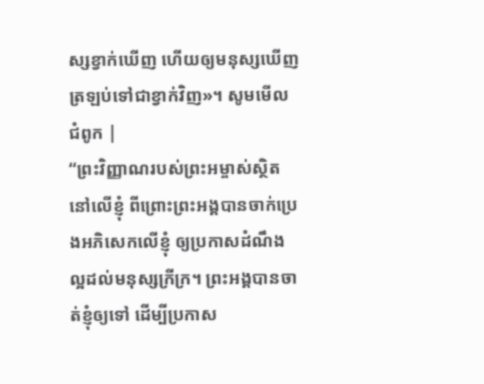ស្សខ្វាក់ឃើញ ហើយឲ្យមនុស្សឃើញ ត្រឡប់ទៅជាខ្វាក់វិញ»។ សូមមើលជំពូក |
“ព្រះវិញ្ញាណរបស់ព្រះអម្ចាស់ស្ថិតនៅលើខ្ញុំ ពីព្រោះព្រះអង្គបានចាក់ប្រេងអភិសេកលើខ្ញុំ ឲ្យប្រកាសដំណឹងល្អដល់មនុស្សក្រីក្រ។ ព្រះអង្គបានចាត់ខ្ញុំឲ្យទៅ ដើម្បីប្រកាស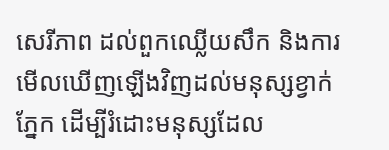សេរីភាព ដល់ពួកឈ្លើយសឹក និងការមើលឃើញឡើងវិញដល់មនុស្សខ្វាក់ភ្នែក ដើម្បីរំដោះមនុស្សដែល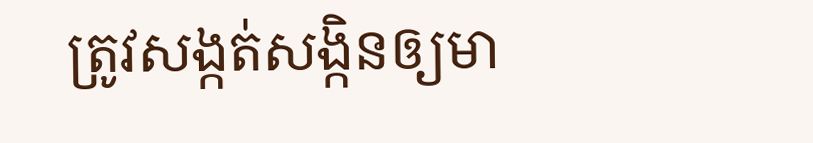ត្រូវសង្កត់សង្កិនឲ្យមា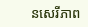នសេរីភាព